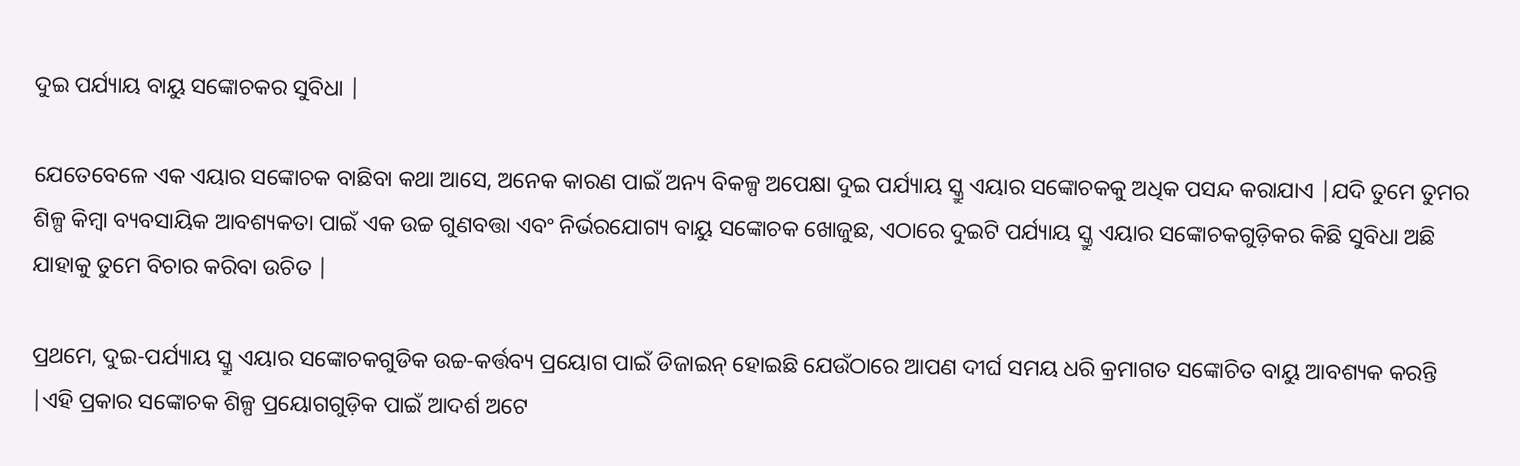ଦୁଇ ପର୍ଯ୍ୟାୟ ବାୟୁ ସଙ୍କୋଚକର ସୁବିଧା |

ଯେତେବେଳେ ଏକ ଏୟାର ସଙ୍କୋଚକ ବାଛିବା କଥା ଆସେ, ଅନେକ କାରଣ ପାଇଁ ଅନ୍ୟ ବିକଳ୍ପ ଅପେକ୍ଷା ଦୁଇ ପର୍ଯ୍ୟାୟ ସ୍କ୍ରୁ ଏୟାର ସଙ୍କୋଚକକୁ ଅଧିକ ପସନ୍ଦ କରାଯାଏ |ଯଦି ତୁମେ ତୁମର ଶିଳ୍ପ କିମ୍ବା ବ୍ୟବସାୟିକ ଆବଶ୍ୟକତା ପାଇଁ ଏକ ଉଚ୍ଚ ଗୁଣବତ୍ତା ଏବଂ ନିର୍ଭରଯୋଗ୍ୟ ବାୟୁ ସଙ୍କୋଚକ ଖୋଜୁଛ, ଏଠାରେ ଦୁଇଟି ପର୍ଯ୍ୟାୟ ସ୍କ୍ରୁ ଏୟାର ସଙ୍କୋଚକଗୁଡ଼ିକର କିଛି ସୁବିଧା ଅଛି ଯାହାକୁ ତୁମେ ବିଚାର କରିବା ଉଚିତ |

ପ୍ରଥମେ, ଦୁଇ-ପର୍ଯ୍ୟାୟ ସ୍କ୍ରୁ ଏୟାର ସଙ୍କୋଚକଗୁଡିକ ଉଚ୍ଚ-କର୍ତ୍ତବ୍ୟ ପ୍ରୟୋଗ ପାଇଁ ଡିଜାଇନ୍ ହୋଇଛି ଯେଉଁଠାରେ ଆପଣ ଦୀର୍ଘ ସମୟ ଧରି କ୍ରମାଗତ ସଙ୍କୋଚିତ ବାୟୁ ଆବଶ୍ୟକ କରନ୍ତି |ଏହି ପ୍ରକାର ସଙ୍କୋଚକ ଶିଳ୍ପ ପ୍ରୟୋଗଗୁଡ଼ିକ ପାଇଁ ଆଦର୍ଶ ଅଟେ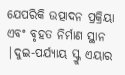ଯେପରିକି ଉତ୍ପାଦନ ପ୍ରକ୍ରିୟା ଏବଂ ବୃହତ ନିର୍ମାଣ ସ୍ଥାନ |ଦୁଇ-ପର୍ଯ୍ୟାୟ ସ୍କ୍ରୁ ଏୟାର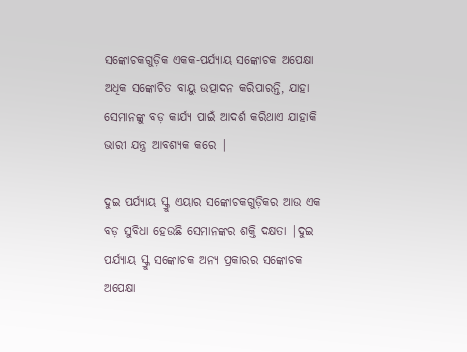ସଙ୍କୋଚକଗୁଡ଼ିକ ଏକକ-ପର୍ଯ୍ୟାୟ ସଙ୍କୋଚକ ଅପେକ୍ଷା ଅଧିକ ସଙ୍କୋଚିତ ବାୟୁ ଉତ୍ପାଦନ କରିପାରନ୍ତି, ଯାହା ସେମାନଙ୍କୁ ବଡ଼ କାର୍ଯ୍ୟ ପାଇଁ ଆଦର୍ଶ କରିଥାଏ ଯାହାକି ଭାରୀ ଯନ୍ତ୍ର ଆବଶ୍ୟକ କରେ |

ଦୁଇ ପର୍ଯ୍ୟାୟ ସ୍କ୍ରୁ ଏୟାର ସଙ୍କୋଚକଗୁଡ଼ିକର ଆଉ ଏକ ବଡ଼ ସୁବିଧା ହେଉଛି ସେମାନଙ୍କର ଶକ୍ତି ଦକ୍ଷତା |ଦୁଇ ପର୍ଯ୍ୟାୟ ସ୍କ୍ରୁ ସଙ୍କୋଚକ ଅନ୍ୟ ପ୍ରକାରର ସଙ୍କୋଚକ ଅପେକ୍ଷା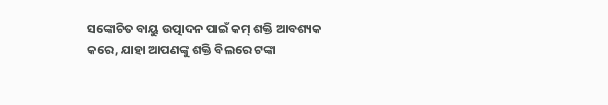ସଙ୍କୋଚିତ ବାୟୁ ଉତ୍ପାଦନ ପାଇଁ କମ୍ ଶକ୍ତି ଆବଶ୍ୟକ କରେ, ଯାହା ଆପଣଙ୍କୁ ଶକ୍ତି ବିଲରେ ଟଙ୍କା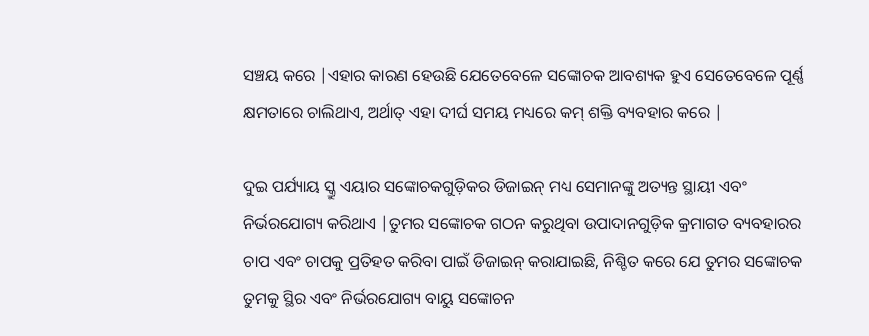ସଞ୍ଚୟ କରେ |ଏହାର କାରଣ ହେଉଛି ଯେତେବେଳେ ସଙ୍କୋଚକ ଆବଶ୍ୟକ ହୁଏ ସେତେବେଳେ ପୂର୍ଣ୍ଣ କ୍ଷମତାରେ ଚାଲିଥାଏ, ଅର୍ଥାତ୍ ଏହା ଦୀର୍ଘ ସମୟ ମଧ୍ୟରେ କମ୍ ଶକ୍ତି ବ୍ୟବହାର କରେ |

ଦୁଇ ପର୍ଯ୍ୟାୟ ସ୍କ୍ରୁ ଏୟାର ସଙ୍କୋଚକଗୁଡ଼ିକର ଡିଜାଇନ୍ ମଧ୍ୟ ସେମାନଙ୍କୁ ଅତ୍ୟନ୍ତ ସ୍ଥାୟୀ ଏବଂ ନିର୍ଭରଯୋଗ୍ୟ କରିଥାଏ |ତୁମର ସଙ୍କୋଚକ ଗଠନ କରୁଥିବା ଉପାଦାନଗୁଡ଼ିକ କ୍ରମାଗତ ବ୍ୟବହାରର ଚାପ ଏବଂ ଚାପକୁ ପ୍ରତିହତ କରିବା ପାଇଁ ଡିଜାଇନ୍ କରାଯାଇଛି, ନିଶ୍ଚିତ କରେ ଯେ ତୁମର ସଙ୍କୋଚକ ତୁମକୁ ସ୍ଥିର ଏବଂ ନିର୍ଭରଯୋଗ୍ୟ ବାୟୁ ସଙ୍କୋଚନ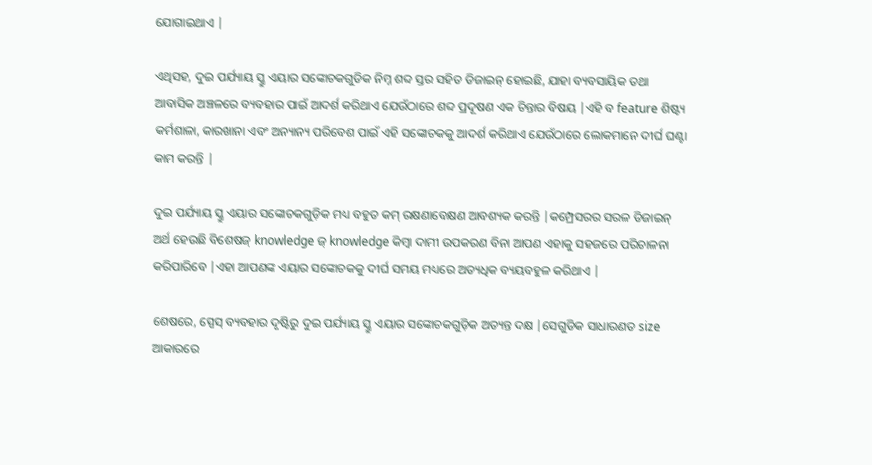ଯୋଗାଇଥାଏ |

ଏଥିସହ, ଦୁଇ ପର୍ଯ୍ୟାୟ ସ୍କ୍ରୁ ଏୟାର ସଙ୍କୋଚକଗୁଡିକ ନିମ୍ନ ଶବ୍ଦ ସ୍ତର ସହିତ ଡିଜାଇନ୍ ହୋଇଛି, ଯାହା ବ୍ୟବସାୟିକ ତଥା ଆବାସିକ ଅଞ୍ଚଳରେ ବ୍ୟବହାର ପାଇଁ ଆଦର୍ଶ କରିଥାଏ ଯେଉଁଠାରେ ଶବ୍ଦ ପ୍ରଦୂଷଣ ଏକ ଚିନ୍ତାର ବିଷୟ |ଏହି ବ feature ଶିଷ୍ଟ୍ୟ କର୍ମଶାଳା, କାରଖାନା ଏବଂ ଅନ୍ୟାନ୍ୟ ପରିବେଶ ପାଇଁ ଏହି ସଙ୍କୋଚକକୁ ଆଦର୍ଶ କରିଥାଏ ଯେଉଁଠାରେ ଲୋକମାନେ ଦୀର୍ଘ ଘଣ୍ଟା କାମ କରନ୍ତି |

ଦୁଇ ପର୍ଯ୍ୟାୟ ସ୍କ୍ରୁ ଏୟାର ସଙ୍କୋଚକଗୁଡ଼ିକ ମଧ୍ୟ ବହୁତ କମ୍ ରକ୍ଷଣାବେକ୍ଷଣ ଆବଶ୍ୟକ କରନ୍ତି |କମ୍ପ୍ରେସରର ସରଳ ଡିଜାଇନ୍ ଅର୍ଥ ହେଉଛି ବିଶେଷଜ୍ knowledge ଜ୍ knowledge କିମ୍ବା ଦାମୀ ଉପକରଣ ବିନା ଆପଣ ଏହାକୁ ସହଜରେ ପରିଚାଳନା କରିପାରିବେ |ଏହା ଆପଣଙ୍କ ଏୟାର ସଙ୍କୋଚକକୁ ଦୀର୍ଘ ସମୟ ମଧ୍ୟରେ ଅତ୍ୟଧିକ ବ୍ୟୟବହୁଳ କରିଥାଏ |

ଶେଷରେ, ସ୍ପେସ୍ ବ୍ୟବହାର ଦୃଷ୍ଟିରୁ ଦୁଇ ପର୍ଯ୍ୟାୟ ସ୍କ୍ରୁ ଏୟାର ସଙ୍କୋଚକଗୁଡ଼ିକ ଅତ୍ୟନ୍ତ ଦକ୍ଷ |ସେଗୁଡିକ ସାଧାରଣତ size ଆକାରରେ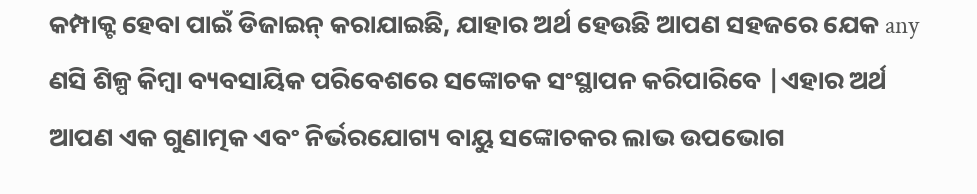କମ୍ପାକ୍ଟ ହେବା ପାଇଁ ଡିଜାଇନ୍ କରାଯାଇଛି, ଯାହାର ଅର୍ଥ ହେଉଛି ଆପଣ ସହଜରେ ଯେକ any ଣସି ଶିଳ୍ପ କିମ୍ବା ବ୍ୟବସାୟିକ ପରିବେଶରେ ସଙ୍କୋଚକ ସଂସ୍ଥାପନ କରିପାରିବେ |ଏହାର ଅର୍ଥ ଆପଣ ଏକ ଗୁଣାତ୍ମକ ଏବଂ ନିର୍ଭରଯୋଗ୍ୟ ବାୟୁ ସଙ୍କୋଚକର ଲାଭ ଉପଭୋଗ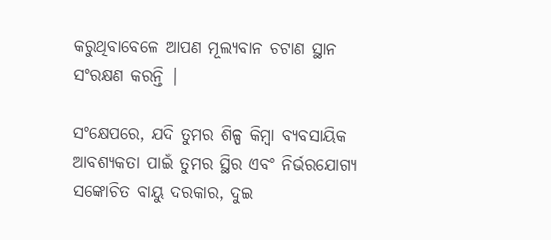କରୁଥିବାବେଳେ ଆପଣ ମୂଲ୍ୟବାନ ଚଟାଣ ସ୍ଥାନ ସଂରକ୍ଷଣ କରନ୍ତି |

ସଂକ୍ଷେପରେ, ଯଦି ତୁମର ଶିଳ୍ପ କିମ୍ବା ବ୍ୟବସାୟିକ ଆବଶ୍ୟକତା ପାଇଁ ତୁମର ସ୍ଥିର ଏବଂ ନିର୍ଭରଯୋଗ୍ୟ ସଙ୍କୋଚିତ ବାୟୁ ଦରକାର, ଦୁଇ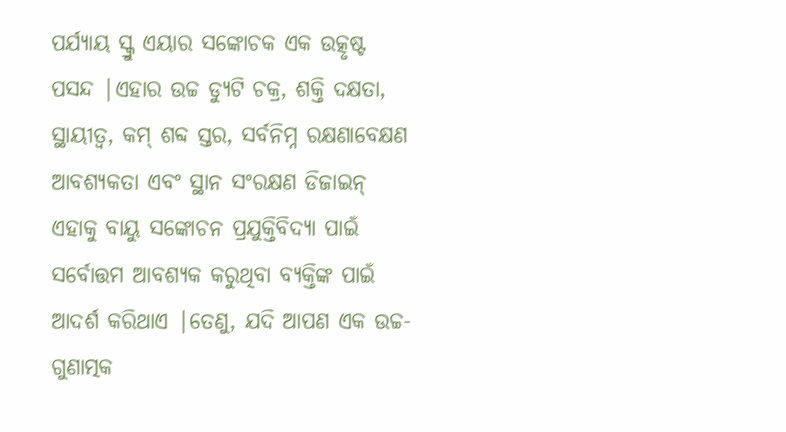ପର୍ଯ୍ୟାୟ ସ୍କ୍ରୁ ଏୟାର ସଙ୍କୋଚକ ଏକ ଉତ୍କୃଷ୍ଟ ପସନ୍ଦ |ଏହାର ଉଚ୍ଚ ଡ୍ୟୁଟି ଚକ୍ର, ଶକ୍ତି ଦକ୍ଷତା, ସ୍ଥାୟୀତ୍ୱ, କମ୍ ଶବ୍ଦ ସ୍ତର, ସର୍ବନିମ୍ନ ରକ୍ଷଣାବେକ୍ଷଣ ଆବଶ୍ୟକତା ଏବଂ ସ୍ଥାନ ସଂରକ୍ଷଣ ଡିଜାଇନ୍ ଏହାକୁ ବାୟୁ ସଙ୍କୋଚନ ପ୍ରଯୁକ୍ତିବିଦ୍ୟା ପାଇଁ ସର୍ବୋତ୍ତମ ଆବଶ୍ୟକ କରୁଥିବା ବ୍ୟକ୍ତିଙ୍କ ପାଇଁ ଆଦର୍ଶ କରିଥାଏ |ତେଣୁ, ଯଦି ଆପଣ ଏକ ଉଚ୍ଚ-ଗୁଣାତ୍ମକ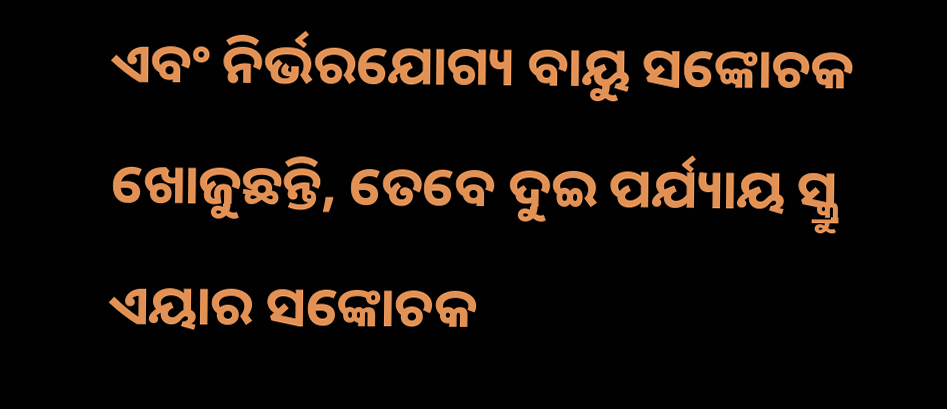ଏବଂ ନିର୍ଭରଯୋଗ୍ୟ ବାୟୁ ସଙ୍କୋଚକ ଖୋଜୁଛନ୍ତି, ତେବେ ଦୁଇ ପର୍ଯ୍ୟାୟ ସ୍କ୍ରୁ ଏୟାର ସଙ୍କୋଚକ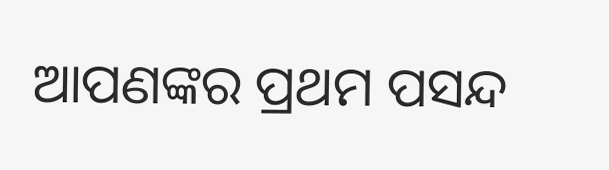ଆପଣଙ୍କର ପ୍ରଥମ ପସନ୍ଦ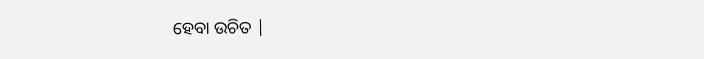ହେବା ଉଚିତ |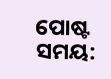ପୋଷ୍ଟ ସମୟ: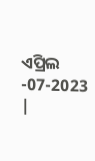ଏପ୍ରିଲ -07-2023 |